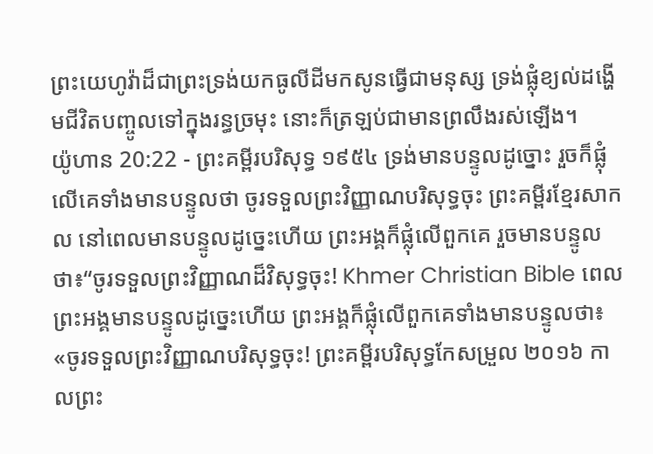ព្រះយេហូវ៉ាដ៏ជាព្រះទ្រង់យកធូលីដីមកសូនធ្វើជាមនុស្ស ទ្រង់ផ្លុំខ្យល់ដង្ហើមជីវិតបញ្ចូលទៅក្នុងរន្ធច្រមុះ នោះក៏ត្រឡប់ជាមានព្រលឹងរស់ឡើង។
យ៉ូហាន 20:22 - ព្រះគម្ពីរបរិសុទ្ធ ១៩៥៤ ទ្រង់មានបន្ទូលដូច្នោះ រួចក៏ផ្លុំលើគេទាំងមានបន្ទូលថា ចូរទទួលព្រះវិញ្ញាណបរិសុទ្ធចុះ ព្រះគម្ពីរខ្មែរសាកល នៅពេលមានបន្ទូលដូច្នេះហើយ ព្រះអង្គក៏ផ្លុំលើពួកគេ រួចមានបន្ទូលថា៖“ចូរទទួលព្រះវិញ្ញាណដ៏វិសុទ្ធចុះ! Khmer Christian Bible ពេលព្រះអង្គមានបន្ទូលដូច្នេះហើយ ព្រះអង្គក៏ផ្លុំលើពួកគេទាំងមានបន្ទូលថា៖ «ចូរទទួលព្រះវិញ្ញាណបរិសុទ្ធចុះ! ព្រះគម្ពីរបរិសុទ្ធកែសម្រួល ២០១៦ កាលព្រះ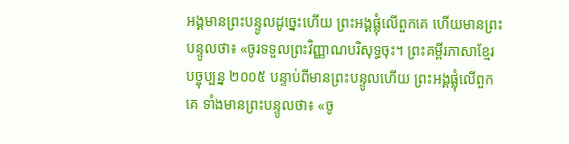អង្គមានព្រះបន្ទូលដូច្នេះហើយ ព្រះអង្គផ្លុំលើពួកគេ ហើយមានព្រះបន្ទូលថា៖ «ចូរទទួលព្រះវិញ្ញាណបរិសុទ្ធចុះ។ ព្រះគម្ពីរភាសាខ្មែរបច្ចុប្បន្ន ២០០៥ បន្ទាប់ពីមានព្រះបន្ទូលហើយ ព្រះអង្គផ្លុំលើពួកគេ ទាំងមានព្រះបន្ទូលថា៖ «ចូ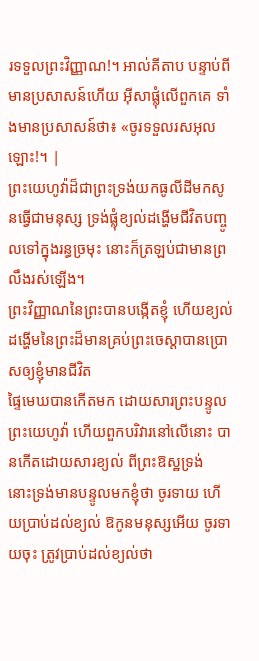រទទួលព្រះវិញ្ញាណ!។ អាល់គីតាប បន្ទាប់ពីមានប្រសាសន៍ហើយ អ៊ីសាផ្លុំលើពួកគេ ទាំងមានប្រសាសន៍ថា៖ «ចូរទទួលរសអុលឡោះ!។ |
ព្រះយេហូវ៉ាដ៏ជាព្រះទ្រង់យកធូលីដីមកសូនធ្វើជាមនុស្ស ទ្រង់ផ្លុំខ្យល់ដង្ហើមជីវិតបញ្ចូលទៅក្នុងរន្ធច្រមុះ នោះក៏ត្រឡប់ជាមានព្រលឹងរស់ឡើង។
ព្រះវិញ្ញាណនៃព្រះបានបង្កើតខ្ញុំ ហើយខ្យល់ដង្ហើមនៃព្រះដ៏មានគ្រប់ព្រះចេស្តាបានប្រោសឲ្យខ្ញុំមានជីវិត
ផ្ទៃមេឃបានកើតមក ដោយសារព្រះបន្ទូលព្រះយេហូវ៉ា ហើយពួកបរិវារនៅលើនោះ បានកើតដោយសារខ្យល់ ពីព្រះឱស្ឋទ្រង់
នោះទ្រង់មានបន្ទូលមកខ្ញុំថា ចូរទាយ ហើយប្រាប់ដល់ខ្យល់ ឱកូនមនុស្សអើយ ចូរទាយចុះ ត្រូវប្រាប់ដល់ខ្យល់ថា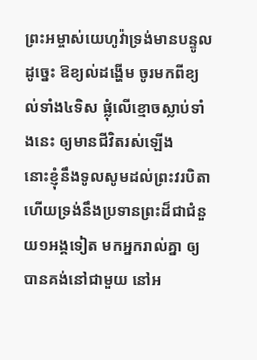ព្រះអម្ចាស់យេហូវ៉ាទ្រង់មានបន្ទូលដូច្នេះ ឱខ្យល់ដង្ហើម ចូរមកពីខ្យល់ទាំង៤ទិស ផ្លុំលើខ្មោចស្លាប់ទាំងនេះ ឲ្យមានជីវិតរស់ឡើង
នោះខ្ញុំនឹងទូលសូមដល់ព្រះវរបិតា ហើយទ្រង់នឹងប្រទានព្រះដ៏ជាជំនួយ១អង្គទៀត មកអ្នករាល់គ្នា ឲ្យបានគង់នៅជាមួយ នៅអ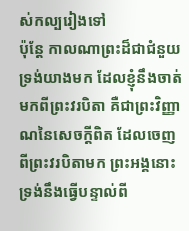ស់កល្បរៀងទៅ
ប៉ុន្តែ កាលណាព្រះដ៏ជាជំនួយទ្រង់យាងមក ដែលខ្ញុំនឹងចាត់មកពីព្រះវរបិតា គឺជាព្រះវិញ្ញាណនៃសេចក្ដីពិត ដែលចេញពីព្រះវរបិតាមក ព្រះអង្គនោះ ទ្រង់នឹងធ្វើបន្ទាល់ពី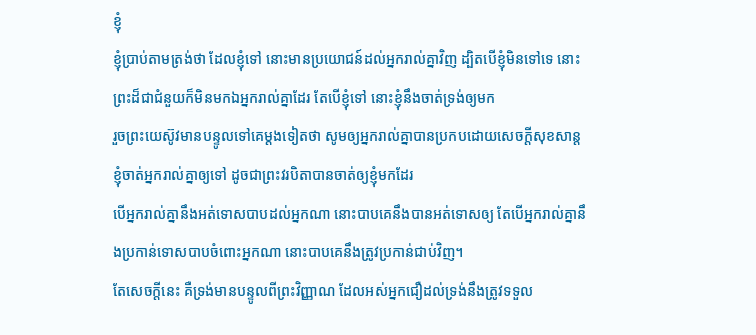ខ្ញុំ
ខ្ញុំប្រាប់តាមត្រង់ថា ដែលខ្ញុំទៅ នោះមានប្រយោជន៍ដល់អ្នករាល់គ្នាវិញ ដ្បិតបើខ្ញុំមិនទៅទេ នោះព្រះដ៏ជាជំនួយក៏មិនមកឯអ្នករាល់គ្នាដែរ តែបើខ្ញុំទៅ នោះខ្ញុំនឹងចាត់ទ្រង់ឲ្យមក
រួចព្រះយេស៊ូវមានបន្ទូលទៅគេម្តងទៀតថា សូមឲ្យអ្នករាល់គ្នាបានប្រកបដោយសេចក្ដីសុខសាន្ត ខ្ញុំចាត់អ្នករាល់គ្នាឲ្យទៅ ដូចជាព្រះវរបិតាបានចាត់ឲ្យខ្ញុំមកដែរ
បើអ្នករាល់គ្នានឹងអត់ទោសបាបដល់អ្នកណា នោះបាបគេនឹងបានអត់ទោសឲ្យ តែបើអ្នករាល់គ្នានឹងប្រកាន់ទោសបាបចំពោះអ្នកណា នោះបាបគេនឹងត្រូវប្រកាន់ជាប់វិញ។
តែសេចក្ដីនេះ គឺទ្រង់មានបន្ទូលពីព្រះវិញ្ញាណ ដែលអស់អ្នកជឿដល់ទ្រង់នឹងត្រូវទទួល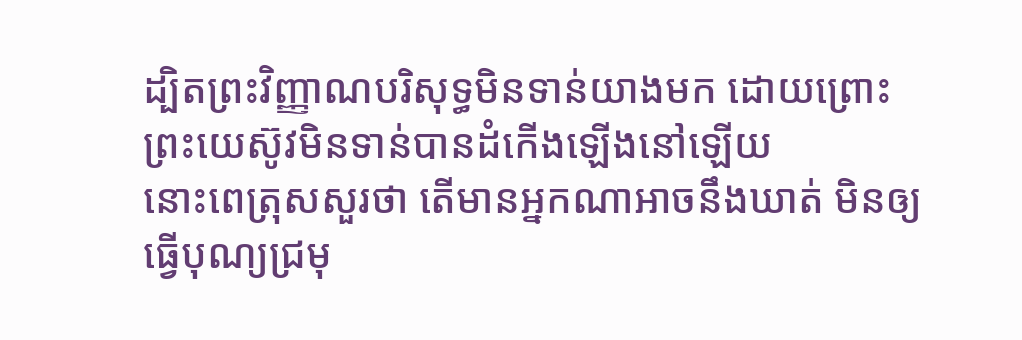ដ្បិតព្រះវិញ្ញាណបរិសុទ្ធមិនទាន់យាងមក ដោយព្រោះព្រះយេស៊ូវមិនទាន់បានដំកើងឡើងនៅឡើយ
នោះពេត្រុសសួរថា តើមានអ្នកណាអាចនឹងឃាត់ មិនឲ្យធ្វើបុណ្យជ្រមុ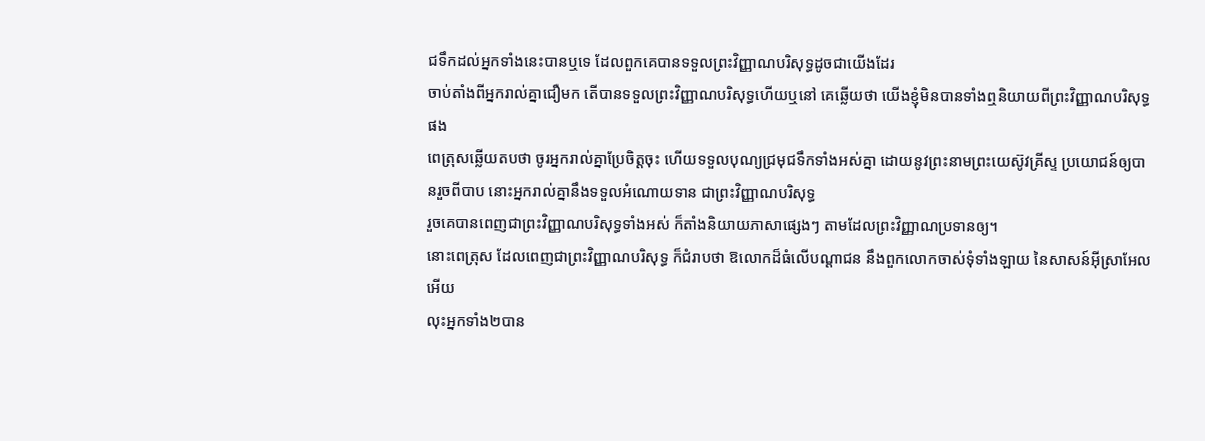ជទឹកដល់អ្នកទាំងនេះបានឬទេ ដែលពួកគេបានទទួលព្រះវិញ្ញាណបរិសុទ្ធដូចជាយើងដែរ
ចាប់តាំងពីអ្នករាល់គ្នាជឿមក តើបានទទួលព្រះវិញ្ញាណបរិសុទ្ធហើយឬនៅ គេឆ្លើយថា យើងខ្ញុំមិនបានទាំងឮនិយាយពីព្រះវិញ្ញាណបរិសុទ្ធផង
ពេត្រុសឆ្លើយតបថា ចូរអ្នករាល់គ្នាប្រែចិត្តចុះ ហើយទទួលបុណ្យជ្រមុជទឹកទាំងអស់គ្នា ដោយនូវព្រះនាមព្រះយេស៊ូវគ្រីស្ទ ប្រយោជន៍ឲ្យបានរួចពីបាប នោះអ្នករាល់គ្នានឹងទទួលអំណោយទាន ជាព្រះវិញ្ញាណបរិសុទ្ធ
រួចគេបានពេញជាព្រះវិញ្ញាណបរិសុទ្ធទាំងអស់ ក៏តាំងនិយាយភាសាផ្សេងៗ តាមដែលព្រះវិញ្ញាណប្រទានឲ្យ។
នោះពេត្រុស ដែលពេញជាព្រះវិញ្ញាណបរិសុទ្ធ ក៏ជំរាបថា ឱលោកដ៏ធំលើបណ្តាជន នឹងពួកលោកចាស់ទុំទាំងឡាយ នៃសាសន៍អ៊ីស្រាអែលអើយ
លុះអ្នកទាំង២បាន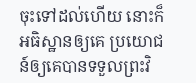ចុះទៅដល់ហើយ នោះក៏អធិស្ឋានឲ្យគេ ប្រយោជន៍ឲ្យគេបានទទួលព្រះវិ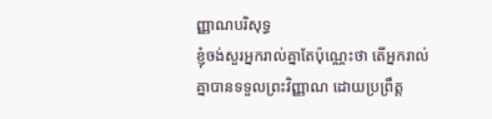ញ្ញាណបរិសុទ្ធ
ខ្ញុំចង់សួរអ្នករាល់គ្នាតែប៉ុណ្ណេះថា តើអ្នករាល់គ្នាបានទទួលព្រះវិញ្ញាណ ដោយប្រព្រឹត្ត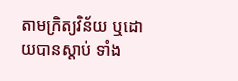តាមក្រិត្យវិន័យ ឬដោយបានស្តាប់ ទាំង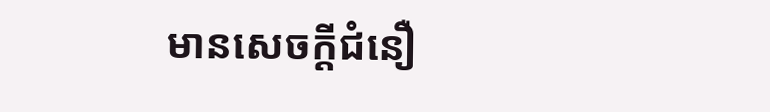មានសេចក្ដីជំនឿ